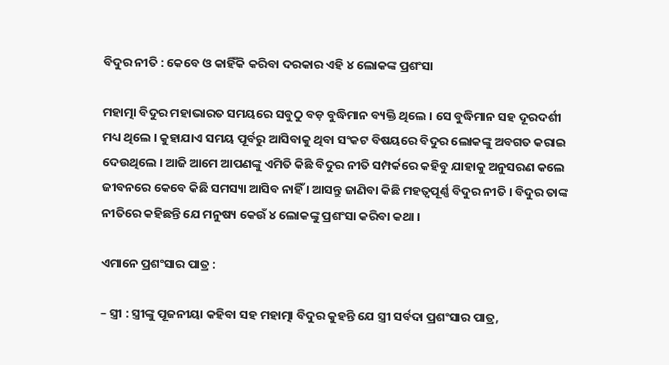ବିଦୁର ନୀତି : କେବେ ଓ କାହିଁକି କରିବା ଦରକାର ଏହି ୪ ଲୋକଙ୍କ ପ୍ରଶଂସା

ମହାତ୍ମା ବିଦୁର ମହାଭାରତ ସମୟରେ ସବୁଠୁ ବଡ଼ ବୁଦ୍ଧିମାନ ବ୍ୟକ୍ତି ଥିଲେ । ସେ ବୁଦ୍ଧିମାନ ସହ ଦୂରଦର୍ଶୀ ମଧ୍ୟ ଥିଲେ । କୁହାଯାଏ ସମୟ ପୂର୍ବରୁ ଆସିବାକୁ ଥିବା ସଂକଟ ବିଷୟରେ ବିଦୁର ଲୋକଙ୍କୁ ଅବଗତ କରାଇ ଦେଉଥିଲେ । ଆଜି ଆମେ ଆପଣଙ୍କୁ ଏମିତି କିଛି ବିଦୁର ନୀତି ସମ୍ପର୍କରେ କହିବୁ ଯାହାକୁ ଅନୁସରଣ କଲେ ଜୀବନରେ କେବେ କିଛି ସମସ୍ୟା ଆସିବ ନାହିଁ । ଆସନ୍ତୁ ଜାଣିବା କିଛି ମହତ୍ୱପୂର୍ଣ୍ଣ ବିଦୁର ନୀତି । ବିଦୁର ତାଙ୍କ ନୀତିରେ କହିଛନ୍ତି ଯେ ମନୁଷ୍ୟ କେଉଁ ୪ ଲୋକଙ୍କୁ ପ୍ରଶଂସା କରିବା କଥା ।

ଏମାନେ ପ୍ରଶଂସାର ପାତ୍ର :

– ସ୍ତ୍ରୀ : ସ୍ତ୍ରୀଙ୍କୁ ପୂଜନୀୟା କହିବା ସହ ମହାତ୍ମା ବିଦୁର କୁହନ୍ତି ଯେ ସ୍ତ୍ରୀ ସର୍ବଦା ପ୍ରଶଂସାର ପାତ୍ର,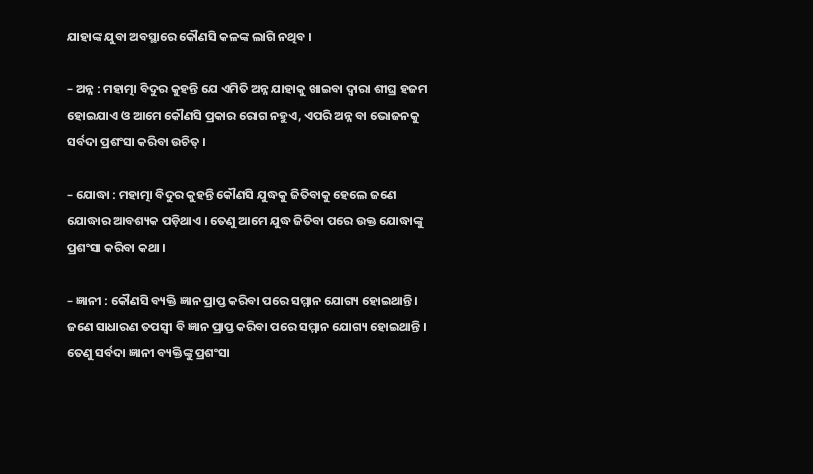ଯାହାଙ୍କ ଯୁବା ଅବସ୍ଥାରେ କୌଣସି କଳଙ୍କ ଲାଗି ନଥିବ ।

– ଅନ୍ନ : ମହାତ୍ମା ବିଦୁର କୁହନ୍ତି ଯେ ଏମିତି ଅନ୍ନ ଯାହାକୁ ଖାଇବା ଦ୍ୱାରା ଶୀଘ୍ର ହଜମ ହୋଇଯାଏ ଓ ଆମେ କୌଣସି ପ୍ରକାର ରୋଗ ନହୁଏ, ଏପରି ଅନ୍ନ ବା ଭୋଜନକୁ ସର୍ବଦା ପ୍ରଶଂସା କରିବା ଉଚିତ୍‌ ।

– ଯୋଦ୍ଧା : ମହାତ୍ମା ବିଦୁର କୁହନ୍ତି କୌଣସି ଯୁଦ୍ଧକୁ ଜିତିବାକୁ ହେଲେ ଜଣେ ଯୋଦ୍ଧାର ଆବଶ୍ୟକ ପଡ଼ିଥାଏ । ତେଣୁ ଆମେ ଯୁଦ୍ଧ ଜିତିବା ପରେ ଉକ୍ତ ଯୋଦ୍ଧାଙ୍କୁ ପ୍ରଶଂସା କରିବା କଥା ।

– ଜ୍ଞାନୀ : କୌଣସି ବ୍ୟକ୍ତି ଜ୍ଞାନ ପ୍ରାପ୍ତ କରିବା ପରେ ସମ୍ମାନ ଯୋଗ୍ୟ ହୋଇଥାନ୍ତି । ଜଣେ ସାଧାରଣ ତପସ୍ୱୀ ବି ଜ୍ଞାନ ପ୍ରାପ୍ତ କରିବା ପରେ ସମ୍ମାନ ଯୋଗ୍ୟ ହୋଇଥାନ୍ତି । ତେଣୁ ସର୍ବଦା ଜ୍ଞାନୀ ବ୍ୟକ୍ତିଙ୍କୁ ପ୍ରଶଂସା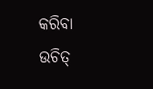କରିବା ଉଚିତ୍‌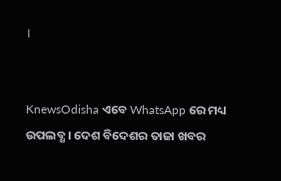।


KnewsOdisha ଏବେ WhatsApp ରେ ମଧ୍ୟ ଉପଲବ୍ଧ । ଦେଶ ବିଦେଶର ତାଜା ଖବର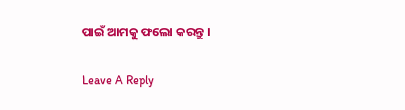ପାଇଁ ଆମକୁ ଫଲୋ କରନ୍ତୁ ।

Leave A Reply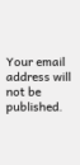Your email address will not be published.